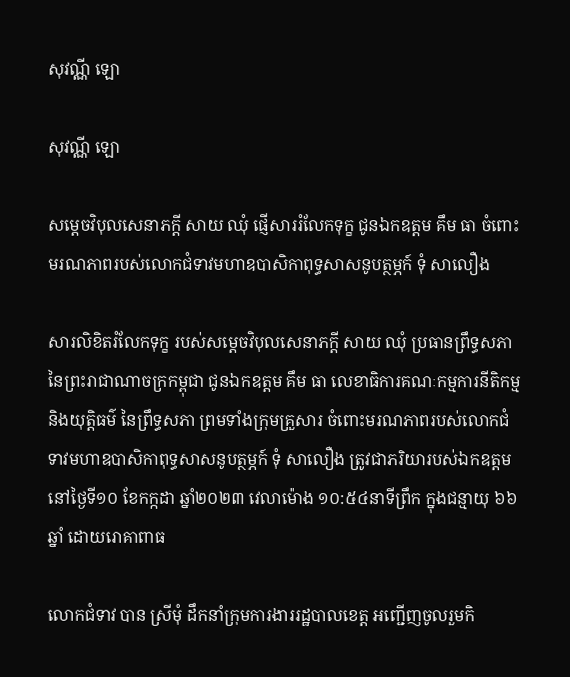សុវណ្ណី ឡោ

សុវណ្ណី ឡោ

សម្តេចវិបុលសេនាភក្តី សាយ ឈុំ ផ្ញើសាររំលែកទុក្ខ ជូនឯកឧត្ដម គឹម ធា ចំពោះមរណភាពរបស់លោកជំទាវមហាឧបាសិកាពុទ្ធសាសនូបត្ថម្ភក៍ ទុំ សាលឿង

សារលិខិតរំលែកទុក្ខ របស់សម្តេចវិបុលសេនាភក្តី សាយ ឈុំ ប្រធានព្រឹទ្ធសភា នៃព្រះរាជាណាចក្រកម្ពុជា ជូនឯកឧត្ដម គឹម ធា លេខាធិការគណៈកម្មការនីតិកម្ម និងយុត្តិធម៌ នៃព្រឹទ្ធសភា ព្រមទាំងក្រុមគ្រួសារ ចំពោះមរណភាពរបស់លោកជំទាវមហាឧបាសិកាពុទ្ធសាសនូបត្ថម្ភក៍ ទុំ សាលឿង ត្រូវជាភរិយារបស់ឯកឧត្ដម នៅថ្ងៃទី១០ ខែកក្កដា ឆ្នាំ២០២៣ វេលាម៉ោង ១០:៥៤នាទីព្រឹក ក្នុងជន្មាយុ ៦៦ឆ្នាំ ដោយរោគាពាធ

លោកជំទាវ បាន ស្រីមុំ ដឹកនាំក្រុមការងាររដ្ឋបាលខេត្ត អញ្ជើញចូលរួមកិ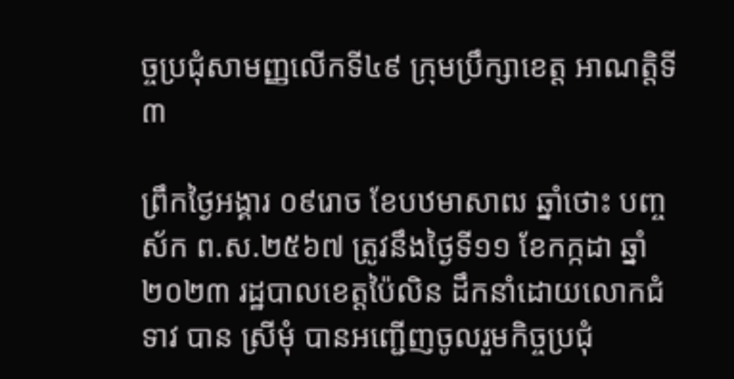ច្ចប្រជុំសាមញ្ញលើកទី៤៩ ក្រុមប្រឹក្សាខេត្ត អាណត្តិទី៣

ព្រឹកថ្ងៃអង្គារ ០៩រោច ខែបឋមាសាឍ ឆ្នាំថោះ បញ្ចស័ក ព.ស.២៥៦៧ ត្រូវនឹងថ្ងៃទី១១ ខែកក្កដា ឆ្នាំ២០២៣ រដ្ឋបាលខេត្តប៉ៃលិន ដឹកនាំដោយលោកជំទាវ បាន ស្រីមុំ បានអញ្ជើញចូលរួមកិច្ចប្រជុំ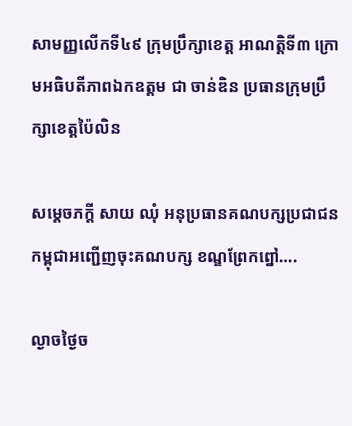សាមញ្ញលើកទី៤៩ ក្រុមប្រឹក្សាខេត្ត អាណត្តិទី៣ ក្រោមអធិបតីភាពឯកឧត្តម ជា ចាន់ឌិន ប្រធានក្រុមប្រឹក្សាខេត្តប៉ៃលិន

សម្តេចភក្តី សាយ ឈុំ អនុប្រធានគណបក្សប្រជាជនកម្ពុជាអញ្ជើញចុះគណបក្ស ខណ្ឌព្រែកព្នៅ….

ល្ងាចថ្ងៃច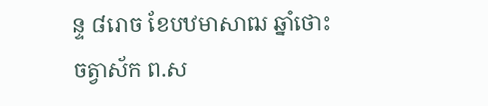ន្ទ ៨រោច ខែបឋមាសាឍ ឆ្នាំថោះ ចត្វាស័ក ព.ស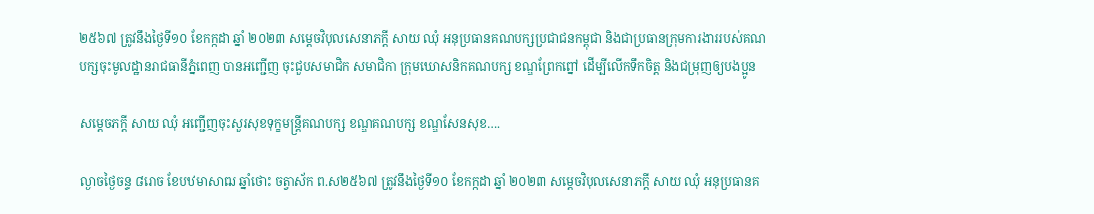២៥៦៧ ត្រូវនឹងថ្ងៃទី១០ ខែកក្កដា ឆ្នាំ ២០២៣ សម្តេចវិបុលសេនាភក្តី សាយ ឈុំ អនុប្រធានគណបក្សប្រជាជនកម្ពុជា និងជាប្រធានក្រុមការងាររបស់គណបក្សចុះមូលដ្ឋានរាជធានីភ្នំពេញ បានអញ្ជើញ ចុះជួបសមាជិក សមាជិកា ក្រុមឃោសនិកគណបក្ស ខណ្ឌព្រែកព្នៅ ដើម្បីលើកទឹកចិត្ត និងជម្រុញឲ្យបងប្អូន

សម្តេចភក្តី សាយ ឈុំ អញ្ជើញចុះសួរសុខទុក្ខមន្រ្តីគណបក្ស ខណ្ឌគណបក្ស ខណ្ឌសែនសុខ….

ល្ងាចថ្ងៃចន្ទ ៨រោច ខែបឋមាសាឍ ឆ្នាំថោះ ចត្វាស័ក ព.ស២៥៦៧ ត្រូវនឹងថ្ងៃទី១០ ខែកក្កដា ឆ្នាំ ២០២៣ សម្តេចវិបុលសេនាភក្តី សាយ ឈុំ អនុប្រធានគ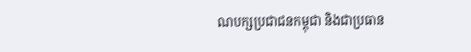ណបក្សប្រជាជនកម្ពុជា និងជាប្រធាន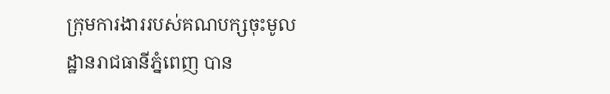ក្រុមការងាររបស់គណបក្សចុះមូលដ្ឋានរាជធានីភ្នំពេញ បាន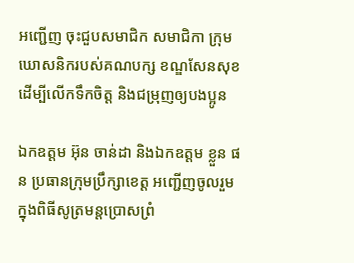អញ្ជើញ ចុះជួបសមាជិក សមាជិកា ក្រុមឃោសនិករបស់គណបក្ស ខណ្ឌសែនសុខ ដើម្បីលើកទឹកចិត្ត និងជម្រុញឲ្យបងប្អូន

ឯកឧត្តម អ៊ុន ចាន់ដា និងឯកឧត្តម ខ្លួន ផន ប្រធានក្រុមប្រឹក្សាខេត្ត អញ្ជើញចូលរួមក្នុងពិធីសូត្រមន្តប្រោសព្រំ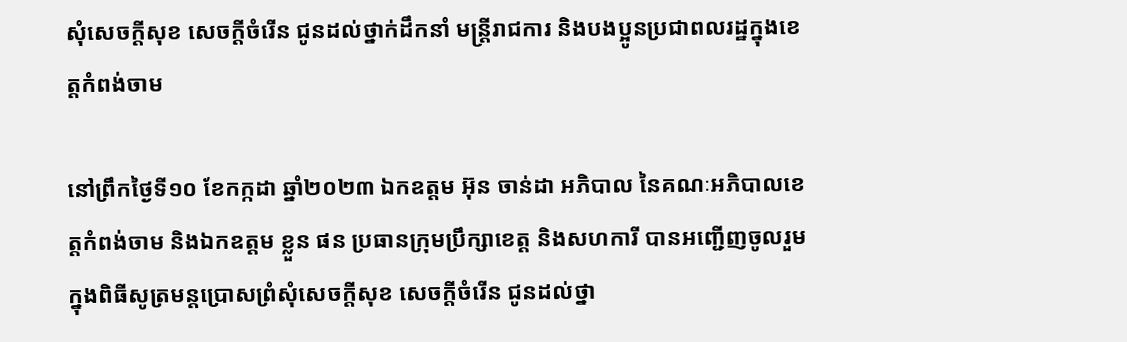សុំសេចក្តីសុខ សេចក្តីចំរើន ជូនដល់ថ្នាក់ដឹកនាំ មន្ត្រីរាជការ និងបងប្អូនប្រជាពលរដ្ឋក្នុងខេត្តកំពង់ចាម

នៅព្រឹកថ្ងៃទី១០ ខែកក្កដា ឆ្នាំ២០២៣ ឯកឧត្តម អ៊ុន ចាន់ដា អភិបាល នៃគណៈអភិបាលខេត្តកំពង់ចាម និងឯកឧត្តម ខ្លួន ផន ប្រធានក្រុមប្រឹក្សាខេត្ត និងសហការី បានអញ្ជើញចូលរួមក្នុងពិធីសូត្រមន្តប្រោសព្រំសុំសេចក្តីសុខ សេចក្តីចំរើន ជូនដល់ថ្នា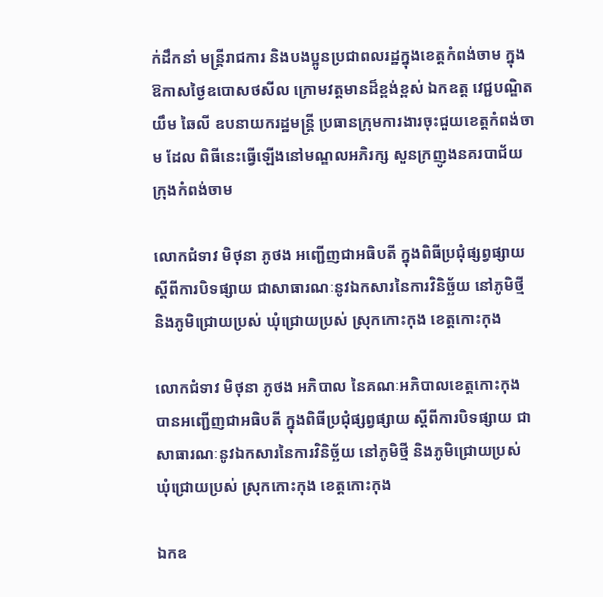ក់ដឹកនាំ មន្ត្រីរាជការ និងបងប្អូនប្រជាពលរដ្ឋក្នុងខេត្តកំពង់ចាម ក្នុងឱកាសថ្ងៃឧបោសថសីល ក្រោមវត្តមានដ៏ខ្ពង់ខ្ពស់ ឯកឧត្ត វេជ្ជបណ្ឌិត យឹម ឆៃលី ឧបនាយករដ្ឋមន្ត្រី ប្រធានក្រុមការងារចុះជួយខេត្តកំពង់ចាម ដែល ពិធីនេះធ្វើឡើងនៅមណ្ឌលអភិរក្ស សួនក្រញូងនគរបាជ័យ ក្រុងកំពង់ចាម

លោកជំទាវ មិថុនា ភូថង អញ្ជើញជាអធិបតី ក្នុងពិធីប្រជុំផ្សព្វផ្សាយ ស្តីពីការបិទផ្សាយ ជាសាធារណៈនូវឯកសារនៃការវិនិច្ឆ័យ នៅភូមិថ្មី និងភូមិជ្រោយប្រស់ ឃុំជ្រោយប្រស់ ស្រុកកោះកុង ខេត្តកោះកុង

លោកជំទាវ មិថុនា ភូថង អភិបាល នៃគណៈអភិបាលខេត្តកោះកុង បានអញ្ជើញជាអធិបតី ក្នុងពិធីប្រជុំផ្សព្វផ្សាយ ស្តីពីការបិទផ្សាយ ជាសាធារណៈនូវឯកសារនៃការវិនិច្ឆ័យ នៅភូមិថ្មី និងភូមិជ្រោយប្រស់ ឃុំជ្រោយប្រស់ ស្រុកកោះកុង ខេត្តកោះកុង

ឯកឧ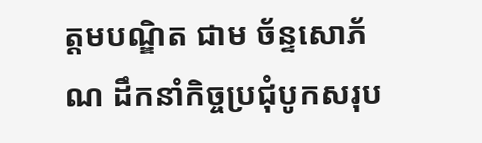ត្តមបណ្ឌិត ជាម ច័ន្ទសោភ័ណ ដឹកនាំកិច្ចប្រជុំបូកសរុប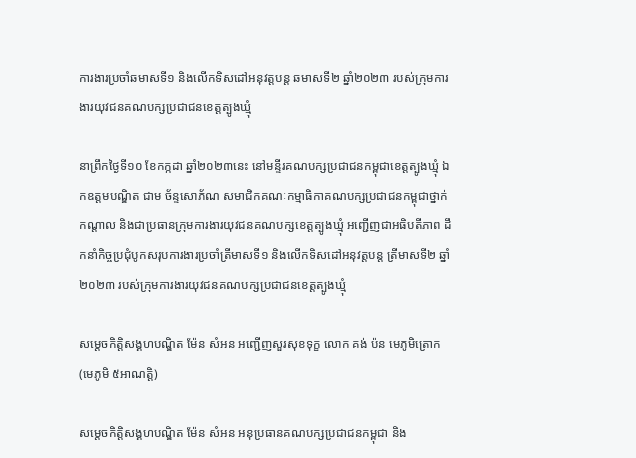ការងារប្រចាំឆមាសទី១ និងលើកទិសដៅអនុវត្តបន្ត ឆមាសទី២ ឆ្នាំ២០២៣ របស់ក្រុមការងារយុវជនគណបក្សប្រជាជនខេត្តត្បូងឃ្មុំ

នាព្រឹកថ្ងៃទី១០ ខែកក្កដា ឆ្នាំ២០២៣នេះ នៅមន្ទីរគណបក្សប្រជាជនកម្ពុជាខេត្តត្បូងឃ្មុំ ឯកឧត្តមបណ្ឌិត ជាម ច័ន្ទសោភ័ណ សមាជិកគណៈកម្មាធិកាគណបក្សប្រជាជនកម្ពុជាថ្នាក់កណ្ដាល និងជាប្រធានក្រុមការងារយុវជនគណបក្សខេត្តត្បូងឃ្មុំ អញ្ជើញជាអធិបតីភាព ដឹកនាំកិច្ចប្រជុំបូកសរុបការងារប្រចាំត្រីមាសទី១ និងលើកទិសដៅអនុវត្តបន្ត ត្រីមាសទី២ ឆ្នាំ២០២៣ របស់ក្រុមការងារយុវជនគណបក្សប្រជាជនខេត្តត្បូងឃ្មុំ

សម្តេចកិត្តិសង្គហបណ្ឌិត ម៉ែន សំអន អញ្ជើញសួរសុខទុក្ខ លោក គង់ ប៉ន មេភូមិត្រោក (មេភូមិ ៥អាណត្តិ)

សម្តេចកិត្តិសង្គហបណ្ឌិត ម៉ែន សំអន អនុប្រធានគណបក្សប្រជាជនកម្ពុជា និង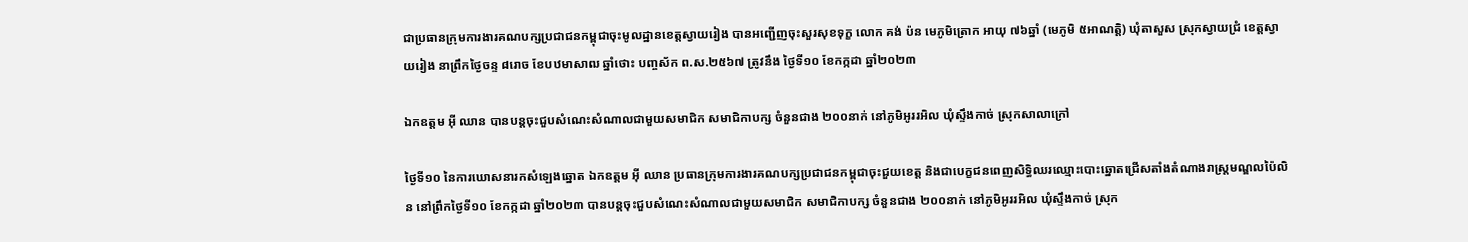ជាប្រធានក្រុមការងារគណបក្សប្រជាជនកម្ពុជាចុះមូលដ្ឋានខេត្តស្វាយរៀង បានអញ្ជើញចុះសួរសុខទុក្ខ លោក គង់ ប៉ន មេភូមិត្រោក អាយុ ៧៦ឆ្នាំ (មេភូមិ ៥អាណត្តិ) ឃុំតាសួស ស្រុកស្វាយជ្រំ ខេត្តស្វាយរៀង នាព្រឹកថ្ងៃចន្ទ ៨រោច ខែបឋមាសាឍ ឆ្នាំថោះ បញ្ចស័ក ព.ស.២៥៦៧ ត្រូវនឹង ថ្ងៃទី១០ ខែកក្កដា ឆ្នាំ២០២៣

ឯកឧត្តម អ៊ី ឈាន បានបន្តចុះជួបសំណេះសំណាលជាមួយសមាជិក សមាជិកាបក្ស ចំនួនជាង ២០០នាក់ នៅភូមិអូររអិល ឃុំស្ទឹងកាច់ ស្រុកសាលាក្រៅ

ថ្ងៃទី១០ នៃការឃោសនារកសំឡេងឆ្នោត ឯកឧត្តម អ៊ី ឈាន ប្រធានក្រុមការងារគណបក្សប្រជាជនកម្ពុជាចុះជួយខេត្ត និងជាបេក្ខជនពេញសិទ្ធិឈរឈ្មោះបោះឆ្នោតជ្រើសតាំងតំណាងរាស្ត្រមណ្ឌលប៉ៃលិន នៅព្រឹកថ្ងៃទី១០ ខែកក្កដា ឆ្នាំ២០២៣ បានបន្តចុះជួបសំណេះសំណាលជាមួយសមាជិក សមាជិកាបក្ស ចំនួនជាង ២០០នាក់ នៅភូមិអូររអិល ឃុំស្ទឹងកាច់ ស្រុក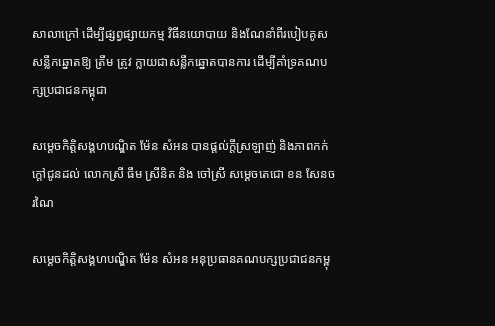សាលាក្រៅ ដើម្បីផ្សព្វផ្សាយកម្ម វិធីនយោបាយ និងណែនាំពីរបៀបគូសសន្លឹកឆ្នោតឱ្យ ត្រឹម ត្រូវ ក្លាយជាសន្លឹកឆ្នោតបានការ ដើម្បីគាំទ្រគណបក្សប្រជាជនកម្ពុជា

សម្តេចកិត្តិសង្គហបណ្ឌិត ម៉ែន សំអន បានផ្តល់ក្តីស្រឡាញ់ និងភាពកក់ក្តៅជូនដល់ លោកស្រី ធឹម ស្រីនិត និង ចៅស្រី សម្តេចតេជោ ខន សែនចរណៃ

សម្តេចកិត្តិសង្គហបណ្ឌិត ម៉ែន សំអន អនុប្រធានគណបក្សប្រជាជនកម្ពុ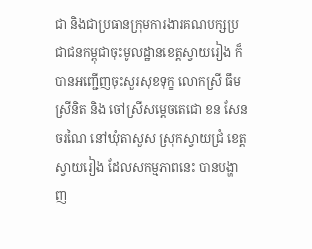ជា និងជាប្រធានក្រុមការងារគណបក្សប្រជាជនកម្ពុជាចុះមូលដ្ឋានខេត្តស្វាយរៀង ក៏បានអញ្ជើញចុះសួរសុខទុក្ខ លោកស្រី ធឹម ស្រីនិត និង ចៅស្រីសម្តេចតេជោ ខន សែនចរណៃ នៅឃុំតាសួស ស្រុកស្វាយជ្រំ ខេត្តស្វាយរៀង ដែលសកម្មភាពនេះ បានបង្ហាញ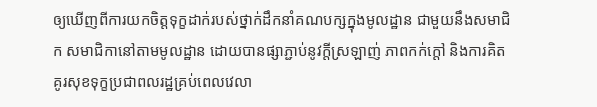ឲ្យឃើញពីការយកចិត្តទុក្ខដាក់របស់ថ្នាក់ដឹកនាំគណបក្សក្នុងមូលដ្ឋាន ជាមួយនឹងសមាជិក សមាជិកានៅតាមមូលដ្ឋាន ដោយបានផ្សាភ្ជាប់នូវក្តីស្រឡាញ់ ភាពកក់ក្តៅ និងការគិតគូរសុខទុក្ខប្រជាពលរដ្ឋគ្រប់ពេលវេលា